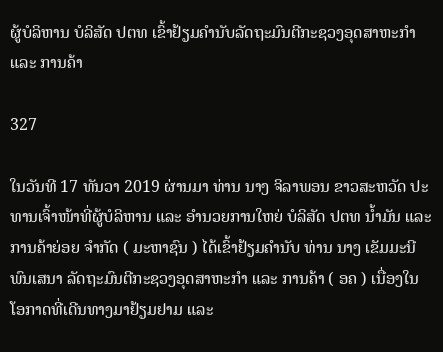ຜູ້ບໍລິຫານ ບໍລິສັດ ປຕທ ເຂົ້າຢ້ຽມຄຳນັບລັດຖະມົນຕີກະຊວງອຸດສາຫະກຳ ແລະ ການຄ້າ

327

ໃນວັນທີ 17 ທັນວາ 2019 ຜ່ານມາ ທ່ານ ນາງ ຈິລາພອນ ຂາວສະຫວັດ ປະທານເຈົ້າໜ້າທີ່ຜູ້ບໍລິຫານ ແລະ ອໍານວຍການໃຫຍ່ ບໍລິສັດ ປຕທ ນໍ້າມັນ ແລະ ການຄ້າຍ່ອຍ ຈໍາກັດ ( ມະຫາຊົນ ) ໄດ້ເຂົ້າຢ້ຽມຄໍານັບ ທ່ານ ນາງ ເຂັມມະນີ ພົນເສນາ ລັດຖະມົນຕີກະຊວງອຸດສາຫະກຳ ແລະ ການຄ້າ ( ອຄ ) ເນື່ອງໃນໂອກາດທີ່ເດີນທາງມາຢ້ຽມຢາມ ແລະ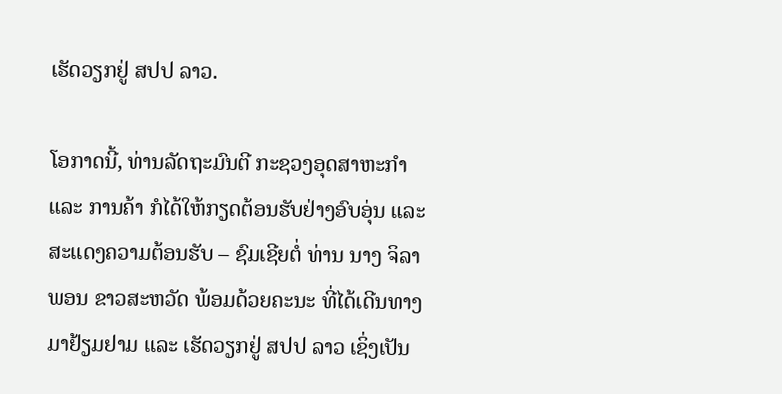ເຮັດວຽກຢູ່ ສປປ ລາວ.

ໂອກາດນີ້, ທ່ານລັດຖະມົນຕີ ກະຊວງອຸດສາຫະກຳ ແລະ ການຄ້າ ກໍໄດ້ໃຫ້ກຽດຕ້ອນຮັບຢ່າງອົບອຸ່ນ ແລະ ສະແດງຄວາມຕ້ອນຮັບ – ຊົມເຊີຍຕໍ່ ທ່ານ ນາງ ຈິລາພອນ ຂາວສະຫວັດ ພ້ອມດ້ວຍຄະນະ ທີ່ໄດ້ເດີນທາງມາຢ້ຽມຢາມ ແລະ ເຮັດວຽກຢູ່ ສປປ ລາວ ເຊິ່ງເປັນ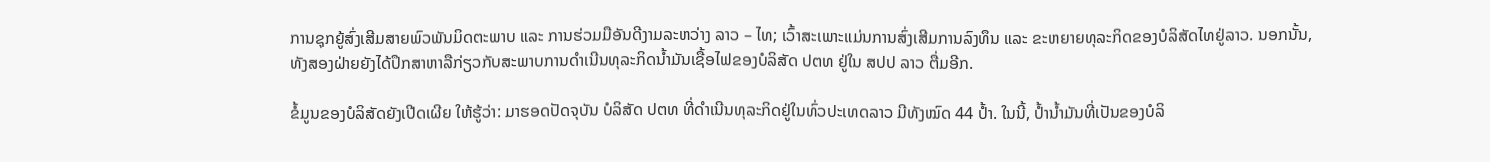ການຊຸກຍູ້ສົ່ງເສີມສາຍພົວພັນມິດຕະພາບ ແລະ ການຮ່ວມມືອັນດີງາມລະຫວ່າງ ລາວ – ໄທ; ເວົ້າສະເພາະແມ່ນການສົ່ງເສີມການລົງທຶນ ແລະ ຂະຫຍາຍທຸລະກິດຂອງບໍລິສັດໄທຢູ່ລາວ. ນອກນັ້ນ, ທັງສອງຝ່າຍຍັງໄດ້ປຶກສາຫາລືກ່ຽວກັບສະພາບການດໍາເນີນທຸລະກິດນໍ້າມັນເຊື້ອໄຟຂອງບໍລິສັດ ປຕທ ຢູ່ໃນ ສປປ ລາວ ຕື່ມອີກ.

ຂໍ້ມູນຂອງບໍລິສັດຍັງເປີດເຜີຍ ໃຫ້ຮູ້ວ່າ: ມາຮອດປັດຈຸບັນ ບໍລິສັດ ປຕທ ທີ່ດໍາເນີນທຸລະກິດຢູ່ໃນທົ່ວປະເທດລາວ ມີທັງໝົດ 44 ປໍ້າ. ໃນນີ້, ປໍ້ານໍ້າມັນທີ່ເປັນຂອງບໍລິ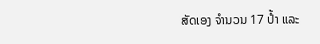ສັດເອງ ຈໍານວນ 17 ປໍ້າ ແລະ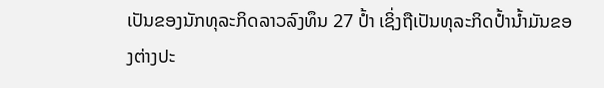ເປັນຂອງນັກທຸລະກິດລາວລົງທຶນ 27 ປໍ້າ ເຊິ່ງຖືເປັນທຸລະກິດປໍ້ານໍ້າມັນຂອງຕ່າງປະ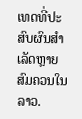ເທດທີ່ປະສົບຜົນສໍາເລັດຫຼາຍສົມຄວນໃນລາວ.